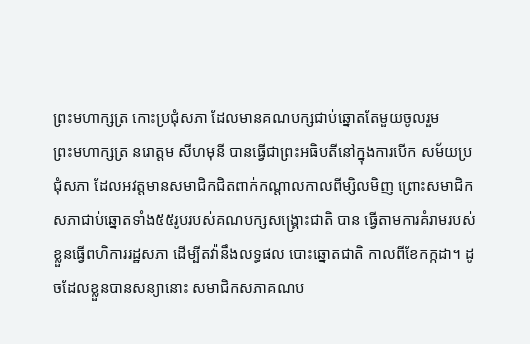ព្រះមហាក្សត្រ កោះប្រជុំសភា ដែលមានគណបក្សជាប់ឆ្នោតតែមួយចូលរួម
ព្រះមហាក្សត្រ នរោត្តម សីហមុនី បានធ្វើជាព្រះអធិបតីនៅក្នុងការបើក សម័យប្រជុំសភា ដែលអវត្តមានសមាជិកជិតពាក់កណ្ដាលកាលពីម្សិលមិញ ព្រោះសមាជិកសភាជាប់ឆ្នោតទាំង៥៥រូបរបស់គណបក្សសង្គ្រោះជាតិ បាន ធ្វើតាមការគំរាមរបស់ខ្លួនធ្វើពហិការរដ្ឋសភា ដើម្បីតវ៉ានឹងលទ្ធផល បោះឆ្នោតជាតិ កាលពីខែកក្កដា។ ដូចដែលខ្លួនបានសន្យានោះ សមាជិកសភាគណប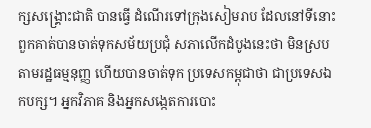ក្សសង្គ្រោះជាតិ បានធ្វើ ដំណើរទៅក្រុងសៀមរាប ដែលនៅទីនោះពួកគាត់បានចាត់ទុកសម័យប្រជុំ សភាលើកដំបូងនេះថា មិនស្របតាមរដ្ឋធម្មនុញ្ញ ហើយបានចាត់ទុក ប្រទេសកម្ពុជាថា ជាប្រទេសឯកបក្ស។ អ្នកវិភាគ និងអ្នកសង្កេតការបោះ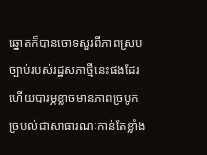ឆ្នោតក៏បានចោទសួរពីភាពស្រប ច្បាប់របស់រដ្ឋសភាថ្មីនេះផងដែរ ហើយបារម្ភខ្លាចមានភាពច្របូក ច្របល់ជាសាធារណៈកាន់តែខ្លាំង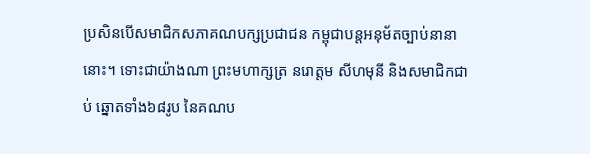ប្រសិនបើសមាជិកសភាគណបក្សប្រជាជន កម្ពុជាបន្តអនុម័តច្បាប់នានានោះ។ ទោះជាយ៉ាងណា ព្រះមហាក្សត្រ នរោត្តម សីហមុនី និងសមាជិកជាប់ ឆ្នោតទាំង៦៨រូប នៃគណប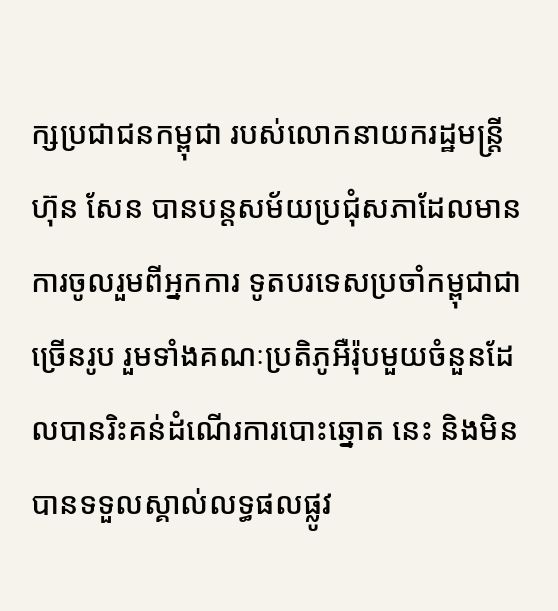ក្សប្រជាជនកម្ពុជា របស់លោកនាយករដ្ឋមន្ត្រី ហ៊ុន សែន បានបន្តសម័យប្រជុំសភាដែលមានការចូលរួមពីអ្នកការ ទូតបរទេសប្រចាំកម្ពុជាជាច្រើនរូប រួមទាំងគណៈប្រតិភូអឺរ៉ុបមួយចំនួនដែលបានរិះគន់ដំណើរការបោះឆ្នោត នេះ និងមិនបានទទួលស្គាល់លទ្ធផលផ្លូវ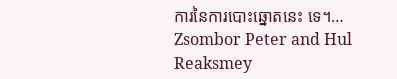ការនៃការបោះឆ្នោតនេះ ទេ។…
Zsombor Peter and Hul Reaksmey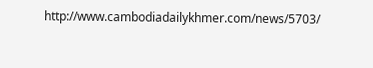http://www.cambodiadailykhmer.com/news/5703/